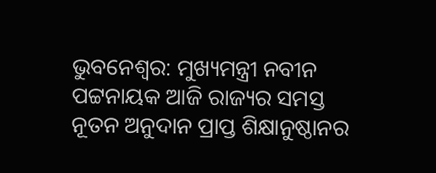ଭୁବନେଶ୍ୱର: ମୁଖ୍ୟମନ୍ତ୍ରୀ ନବୀନ ପଟ୍ଟନାୟକ ଆଜି ରାଜ୍ୟର ସମସ୍ତ ନୂତନ ଅନୁଦାନ ପ୍ରାପ୍ତ ଶିକ୍ଷାନୁଷ୍ଠାନର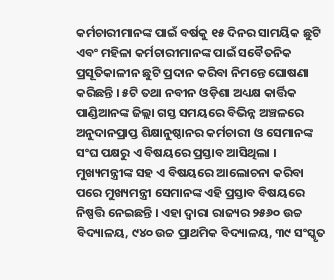କର୍ମଚାରୀମାନଙ୍କ ପାଇଁ ବର୍ଷକୁ ୧୫ ଦିନର ସାମୟିକ ଛୁଟି ଏବଂ ମହିଳା କର୍ମଚାରୀମାନଙ୍କ ପାଇଁ ସବୈତନିକ ପ୍ରସୂତିକାଳୀନ ଛୁଟି ପ୍ରଦାନ କରିବା ନିମନ୍ତେ ଘୋଷଣା କରିଛନ୍ତି । ୫ଟି ତଥା ନବୀନ ଓଡ଼ିଶା ଅଧ୍ୟକ୍ଷ କାର୍ତ୍ତିକ ପାଣ୍ଡିଆନଙ୍କ ଜିଲ୍ଲା ଗସ୍ତ ସମୟରେ ବିଭିନ୍ନ ଅଞ୍ଚଳରେ ଅନୁଦାନପ୍ରାପ୍ତ ଶିକ୍ଷାନୁଷ୍ଠାନର କର୍ମଚାରୀ ଓ ସେମାନଙ୍କ ସଂଘ ପକ୍ଷରୁ ଏ ବିଷୟରେ ପ୍ରସ୍ତାବ ଆସିଥିଲା । ମୁଖ୍ୟମନ୍ତ୍ରୀଙ୍କ ସହ ଏ ବିଷୟରେ ଆଲୋଚନା କରିବା ପରେ ମୁଖ୍ୟମନ୍ତ୍ରୀ ସେମାନଙ୍କ ଏହି ପ୍ରସ୍ତାବ ବିଷୟରେ ନିଷ୍ପତ୍ତି ନେଇଛନ୍ତି । ଏହା ଦ୍ୱାରା ରାଜ୍ୟର ୨୫୬୦ ଉଚ୍ଚ ବିଦ୍ୟାଳୟ, ୯୪୦ ଉଚ୍ଚ ପ୍ରାଥମିକ ବିଦ୍ୟାଳୟ, ୩୯ ସଂସ୍କୃତ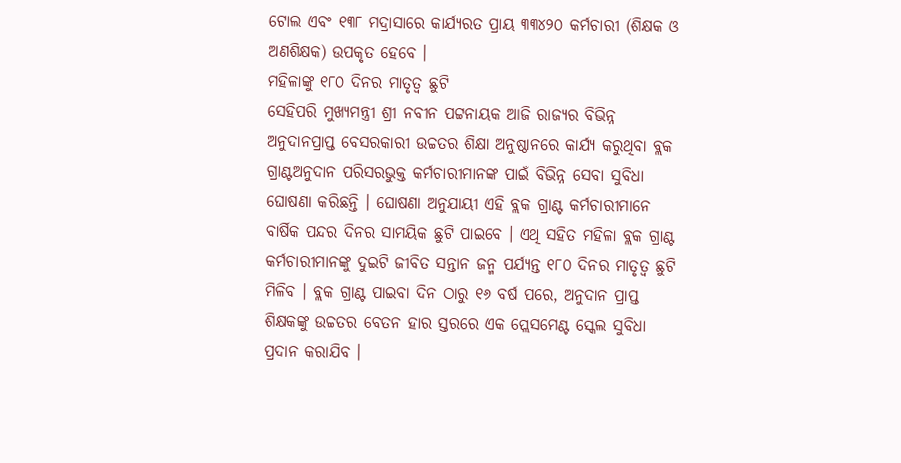ଟୋଲ ଏବଂ ୧୩୮ ମଦ୍ରାସାରେ କାର୍ଯ୍ୟରତ ପ୍ରାୟ ୩୩୪୨୦ କର୍ମଚାରୀ (ଶିକ୍ଷକ ଓ ଅଣଶିକ୍ଷକ) ଉପକୃତ ହେବେ ।
ମହିଳାଙ୍କୁ ୧୮୦ ଦିନର ମାତୃତ୍ୱ ଛୁଟି
ସେହିପରି ମୁଖ୍ୟମନ୍ତ୍ରୀ ଶ୍ରୀ ନବୀନ ପଟ୍ଟନାୟକ ଆଜି ରାଜ୍ୟର ବିଭିନ୍ନ ଅନୁଦାନପ୍ରାପ୍ତ ବେସରକାରୀ ଉଚ୍ଚତର ଶିକ୍ଷା ଅନୁଷ୍ଠାନରେ କାର୍ଯ୍ୟ କରୁଥିବା ବ୍ଲକ ଗ୍ରାଣ୍ଟଅନୁଦାନ ପରିସରଭୁକ୍ତ କର୍ମଚାରୀମାନଙ୍କ ପାଇଁ ବିଭିନ୍ନ ସେବା ସୁବିଧା ଘୋଷଣା କରିଛନ୍ତି । ଘୋଷଣା ଅନୁଯାୟୀ ଏହି ବ୍ଲକ ଗ୍ରାଣ୍ଟ କର୍ମଚାରୀମାନେ ବାର୍ଷିକ ପନ୍ଦର ଦିନର ସାମୟିକ ଛୁଟି ପାଇବେ । ଏଥି ସହିତ ମହିଳା ବ୍ଲକ ଗ୍ରାଣ୍ଟ କର୍ମଚାରୀମାନଙ୍କୁ ଦୁଇଟି ଜୀବିତ ସନ୍ତାନ ଜନ୍ମ ପର୍ଯ୍ୟନ୍ତ ୧୮୦ ଦିନର ମାତୃତ୍ୱ ଛୁଟି ମିଳିବ । ବ୍ଲକ ଗ୍ରାଣ୍ଟ ପାଇବା ଦିନ ଠାରୁ ୧୬ ବର୍ଷ ପରେ, ଅନୁଦାନ ପ୍ରାପ୍ତ ଶିକ୍ଷକଙ୍କୁ ଉଚ୍ଚତର ବେତନ ହାର ସ୍ତରରେ ଏକ ପ୍ଲେସମେଣ୍ଟ ସ୍କେଲ ସୁବିଧା ପ୍ରଦାନ କରାଯିବ ।